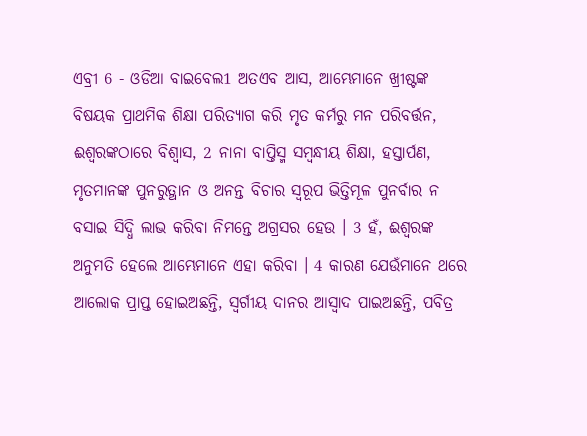ଏବ୍ରୀ 6 - ଓଡିଆ ବାଇବେଲ1 ଅତଏବ ଆସ, ଆମ୍ଭେମାନେ ଖ୍ରୀଷ୍ଟଙ୍କ ବିଷୟକ ପ୍ରାଥମିକ ଶିକ୍ଷା ପରିତ୍ୟାଗ କରି ମୃତ କର୍ମରୁ ମନ ପରିବର୍ତ୍ତନ, ଈଶ୍ୱରଙ୍କଠାରେ ବିଶ୍ୱାସ, 2 ନାନା ବାପ୍ତିସ୍ମ ସମ୍ବନ୍ଧୀୟ ଶିକ୍ଷା, ହସ୍ତାର୍ପଣ, ମୃତମାନଙ୍କ ପୁନରୁତ୍ଥାନ ଓ ଅନନ୍ତ ବିଚାର ସ୍ୱରୂପ ଭିତ୍ତିମୂଳ ପୁନର୍ବାର ନ ବସାଇ ସିଦ୍ଧି ଲାଭ କରିବା ନିମନ୍ତେ ଅଗ୍ରସର ହେଉ । 3 ହଁ, ଈଶ୍ୱରଙ୍କ ଅନୁମତି ହେଲେ ଆମ୍ଭେମାନେ ଏହା କରିବା । 4 କାରଣ ଯେଉଁମାନେ ଥରେ ଆଲୋକ ପ୍ରାପ୍ତ ହୋଇଅଛନ୍ତି, ସ୍ୱର୍ଗୀୟ ଦାନର ଆସ୍ୱାଦ ପାଇଅଛନ୍ତି, ପବିତ୍ର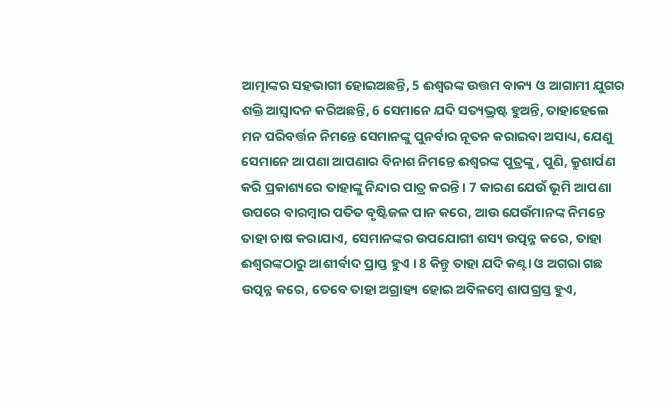ଆତ୍ମାଙ୍କର ସହଭାଗୀ ହୋଇଅଛନ୍ତି, 5 ଈଶ୍ୱରଙ୍କ ଉତ୍ତମ ବାକ୍ୟ ଓ ଆଗାମୀ ଯୁଗର ଶକ୍ତି ଆସ୍ୱାଦନ କରିଅଛନ୍ତି, 6 ସେମାନେ ଯଦି ସତ୍ୟଭ୍ରଷ୍ଟ ହୁଅନ୍ତି, ତାହାହେଲେ ମନ ପରିବର୍ତ୍ତନ ନିମନ୍ତେ ସେମାନଙ୍କୁ ପୁନର୍ବାର ନୂତନ କରାଇବା ଅସାଧ୍ୟ, ଯେଣୁ ସେମାନେ ଆପଣା ଆପଣାର ବିନାଶ ନିମନ୍ତେ ଈଶ୍ୱରଙ୍କ ପୁତ୍ରଙ୍କୁ, ପୁଣି, କ୍ରୁଶାର୍ପଣ କରି ପ୍ରକାଶ୍ୟରେ ତାହାଙ୍କୁ ନିନ୍ଦାର ପାତ୍ର କରନ୍ତି । 7 କାରଣ ଯେଉଁ ଭୂମି ଆପଣା ଉପରେ ବାରମ୍ବାର ପତିତ ବୃଷ୍ଟିଜଳ ପାନ କରେ, ଆଉ ଯେଉଁମାନଙ୍କ ନିମନ୍ତେ ତାହା ଚାଷ କରାଯାଏ, ସେମାନଙ୍କର ଉପଯୋଗୀ ଶସ୍ୟ ଉତ୍ପନ୍ନ କରେ, ତାହା ଈଶ୍ୱରଙ୍କଠାରୁ ଆଶୀର୍ବାଦ ପ୍ରାପ୍ତ ହୁଏ । 8 କିନ୍ତୁ ତାହା ଯଦି କଣ୍ଟା ଓ ଅଗରା ଗଛ ଉତ୍ପନ୍ନ କରେ, ତେବେ ତାହା ଅଗ୍ରାହ୍ୟ ହୋଇ ଅବିଳମ୍ବେ ଶାପଗ୍ରସ୍ତ ହୁଏ,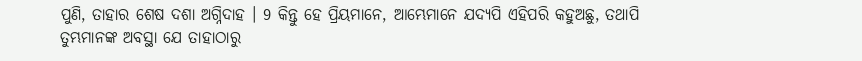ପୁଣି, ତାହାର ଶେଷ ଦଶା ଅଗ୍ନିଦାହ । 9 କିନ୍ତୁ ହେ ପ୍ରିୟମାନେ, ଆମ୍ଭେମାନେ ଯଦ୍ୟପି ଏହିପରି କହୁଅଛୁ, ତଥାପି ତୁମ୍ଭମାନଙ୍କ ଅବସ୍ଥା ଯେ ତାହାଠାରୁ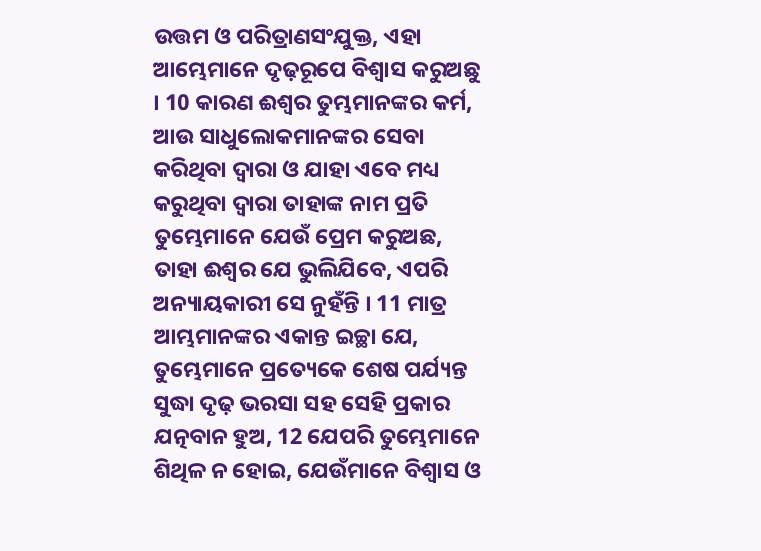ଉତ୍ତମ ଓ ପରିତ୍ରାଣସଂଯୁକ୍ତ, ଏହା ଆମ୍ଭେମାନେ ଦୃଢ଼ରୂପେ ବିଶ୍ୱାସ କରୁଅଛୁ । 10 କାରଣ ଈଶ୍ୱର ତୁମ୍ଭମାନଙ୍କର କର୍ମ, ଆଉ ସାଧୁଲୋକମାନଙ୍କର ସେବା କରିଥିବା ଦ୍ୱାରା ଓ ଯାହା ଏବେ ମଧ୍ୟ କରୁଥିବା ଦ୍ୱାରା ତାହାଙ୍କ ନାମ ପ୍ରତି ତୁମ୍ଭେମାନେ ଯେଉଁ ପ୍ରେମ କରୁଅଛ, ତାହା ଈଶ୍ୱର ଯେ ଭୁଲିଯିବେ, ଏପରି ଅନ୍ୟାୟକାରୀ ସେ ନୁହଁନ୍ତି । 11 ମାତ୍ର ଆମ୍ଭମାନଙ୍କର ଏକାନ୍ତ ଇଚ୍ଛା ଯେ, ତୁମ୍ଭେମାନେ ପ୍ରତ୍ୟେକେ ଶେଷ ପର୍ଯ୍ୟନ୍ତ ସୁଦ୍ଧା ଦୃଢ଼ ଭରସା ସହ ସେହି ପ୍ରକାର ଯତ୍ନବାନ ହୁଅ, 12 ଯେପରି ତୁମ୍ଭେମାନେ ଶିଥିଳ ନ ହୋଇ, ଯେଉଁମାନେ ବିଶ୍ୱାସ ଓ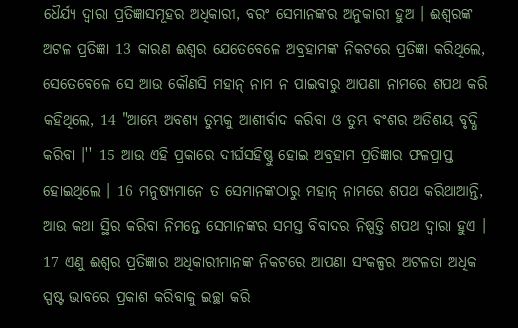ଧୈର୍ଯ୍ୟ ଦ୍ୱାରା ପ୍ରତିଜ୍ଞାସମୂହର ଅଧିକାରୀ, ବରଂ ସେମାନଙ୍କର ଅନୁକାରୀ ହୁଅ । ଈଶ୍ୱରଙ୍କ ଅଟଳ ପ୍ରତିଜ୍ଞା 13 କାରଣ ଈଶ୍ୱର ଯେତେବେଳେ ଅବ୍ରହାମଙ୍କ ନିକଟରେ ପ୍ରତିଜ୍ଞା କରିଥିଲେ, ସେତେବେଳେ ସେ ଆଉ କୌଣସି ମହାନ୍ ନାମ ନ ପାଇବାରୁ ଆପଣା ନାମରେ ଶପଥ କରି କହିଥିଲେ, 14 "ଆମ୍ଭେ ଅବଶ୍ୟ ତୁମ୍ଭକୁ ଆଶୀର୍ବାଦ କରିବା ଓ ତୁମ୍ଭ ବଂଶର ଅତିଶୟ ବୃଦ୍ଧି କରିବା ।'' 15 ଆଉ ଏହି ପ୍ରକାରେ ଦୀର୍ଘସହିଷ୍ଣୁ ହୋଇ ଅବ୍ରହାମ ପ୍ରତିଜ୍ଞାର ଫଳପ୍ରାପ୍ତ ହୋଇଥିଲେ । 16 ମନୁଷ୍ୟମାନେ ତ ସେମାନଙ୍କଠାରୁ ମହାନ୍ ନାମରେ ଶପଥ କରିଥାଆନ୍ତି, ଆଉ କଥା ସ୍ଥିର କରିବା ନିମନ୍ତେ ସେମାନଙ୍କର ସମସ୍ତ ବିବାଦର ନିଷ୍ପତ୍ତି ଶପଥ ଦ୍ୱାରା ହୁଏ । 17 ଏଣୁ ଈଶ୍ୱର ପ୍ରତିଜ୍ଞାର ଅଧିକାରୀମାନଙ୍କ ନିକଟରେ ଆପଣା ସଂକଳ୍ପର ଅଟଳତା ଅଧିକ ସ୍ପଷ୍ଟ ଭାବରେ ପ୍ରକାଶ କରିବାକୁ ଇଚ୍ଛା କରି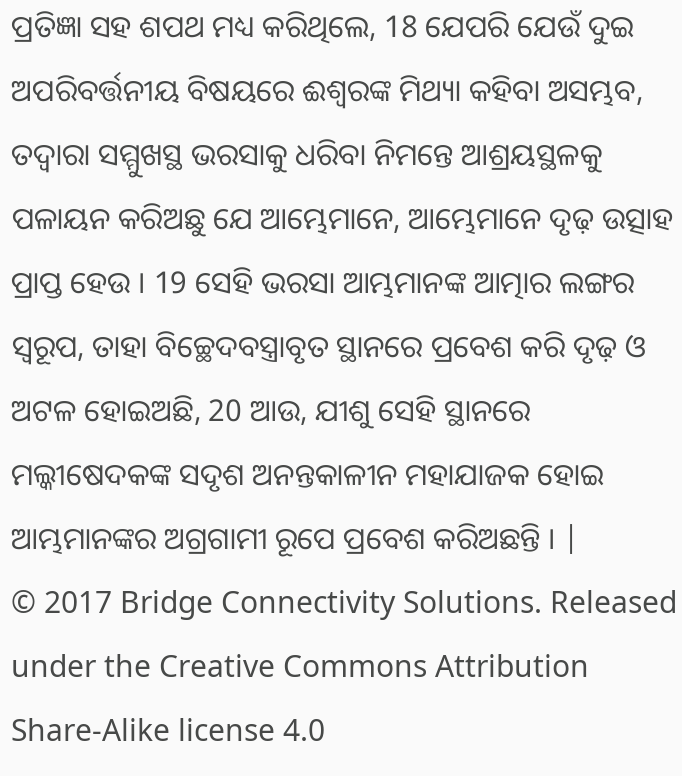ପ୍ରତିଜ୍ଞା ସହ ଶପଥ ମଧ୍ୟ କରିଥିଲେ, 18 ଯେପରି ଯେଉଁ ଦୁଇ ଅପରିବର୍ତ୍ତନୀୟ ବିଷୟରେ ଈଶ୍ୱରଙ୍କ ମିଥ୍ୟା କହିବା ଅସମ୍ଭବ, ତଦ୍ୱାରା ସମ୍ମୁଖସ୍ଥ ଭରସାକୁ ଧରିବା ନିମନ୍ତେ ଆଶ୍ରୟସ୍ଥଳକୁ ପଳାୟନ କରିଅଛୁ ଯେ ଆମ୍ଭେମାନେ, ଆମ୍ଭେମାନେ ଦୃଢ଼ ଉତ୍ସାହ ପ୍ରାପ୍ତ ହେଉ । 19 ସେହି ଭରସା ଆମ୍ଭମାନଙ୍କ ଆତ୍ମାର ଲଙ୍ଗର ସ୍ୱରୂପ, ତାହା ବିଚ୍ଛେଦବସ୍ତ୍ରାବୃତ ସ୍ଥାନରେ ପ୍ରବେଶ କରି ଦୃଢ଼ ଓ ଅଟଳ ହୋଇଅଛି, 20 ଆଉ, ଯୀଶୁ ସେହି ସ୍ଥାନରେ ମଲ୍କୀଷେଦକଙ୍କ ସଦୃଶ ଅନନ୍ତକାଳୀନ ମହାଯାଜକ ହୋଇ ଆମ୍ଭମାନଙ୍କର ଅଗ୍ରଗାମୀ ରୂପେ ପ୍ରବେଶ କରିଅଛନ୍ତି । |
© 2017 Bridge Connectivity Solutions. Released under the Creative Commons Attribution Share-Alike license 4.0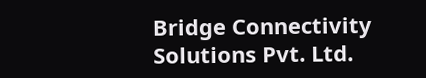Bridge Connectivity Solutions Pvt. Ltd.